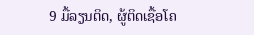9 ມື້ລຽນຕິດ, ຜູ້ຕິດເຊື້ອໂຄ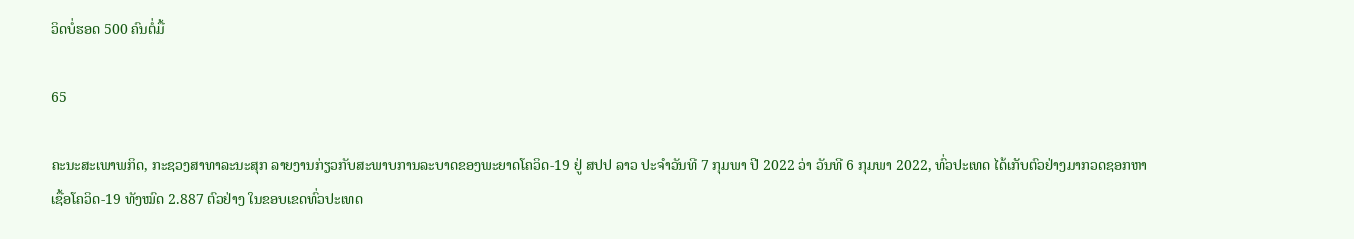ວິດບໍ່ຮອດ 500 ຄົນຕໍ່ມື້

65

ຄະນະສະເພາພກິດ, ກະຊວງສາທາລະນະສຸກ ລາຍງານກ່ຽວກັບສະພາບການລະບາດຂອງພະຍາດໂຄວິດ-19 ຢູ່ ສປປ ລາວ ປະຈໍາວັນທີ 7 ກຸມພາ ປີ 2022 ວ່າ ວັນທີ 6 ກຸມພາ 2022, ທົ່ວປະເທດ ໄດ້ເກັບຕົວຢ່າງມາກວດຊອກຫາເຊື້ອໂຄວິດ-19 ທັງໝົດ 2.887 ຕົວຢ່າງ ໃນຂອບເຂດທົ່ວປະເທດ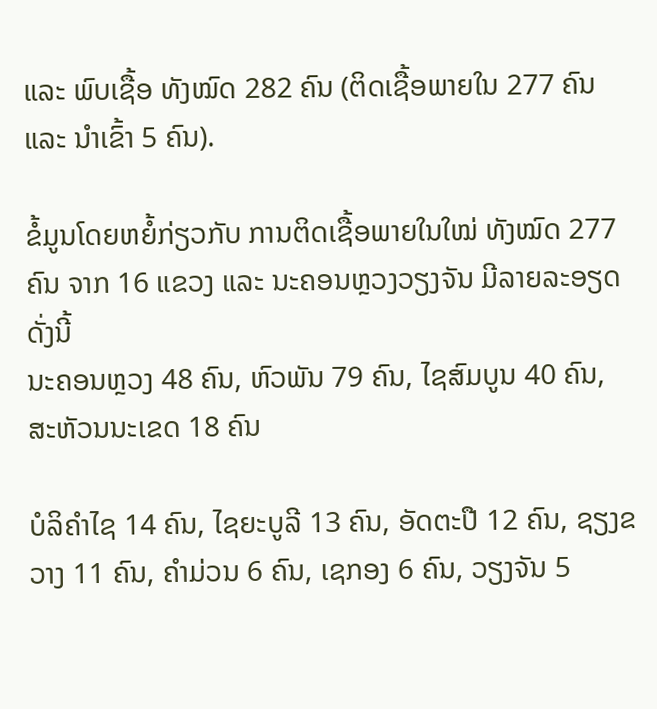ແລະ ພົບເຊື້ອ ທັງໝົດ 282 ຄົນ (ຕິດເຊື້ອພາຍໃນ 277 ຄົນ ແລະ ນໍາເຂົ້າ 5 ຄົນ).

ຂໍ້ມູນໂດຍຫຍໍ້ກ່ຽວກັບ ການຕິດເຊື້ອພາຍໃນໃໝ່ ທັງໝົດ 277 ຄົນ ຈາກ 16 ແຂວງ ແລະ ນະຄອນຫຼວງວຽງຈັນ ມີລາຍລະອຽດ ດັ່ງນີ້
ນະຄອນຫຼວງ 48 ຄົນ, ຫົວພັນ 79 ຄົນ, ໄຊສົມບູນ 40 ຄົນ, ສະຫັວນນະເຂດ 18 ຄົນ

ບໍລິຄໍາໄຊ 14 ຄົນ, ໄຊຍະບູລີ 13 ຄົນ, ອັດຕະປື 12 ຄົນ, ຊຽງຂວາງ 11 ຄົນ, ຄໍາມ່ວນ 6 ຄົນ, ເຊກອງ 6 ຄົນ, ວຽງຈັນ 5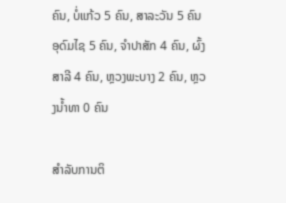ຄົນ, ບໍ່ແກ້ວ 5 ຄົນ, ສາລະວັນ 5 ຄົນ
ອຸດົມໄຊ 5 ຄົນ, ຈໍາປາສັກ 4 ຄົນ, ຜົ້ງສາລີ 4 ຄົນ, ຫຼວງພະບາງ 2 ຄົນ, ຫຼວງນໍ້າທາ 0 ຄົນ

ສໍາລັບການຕິ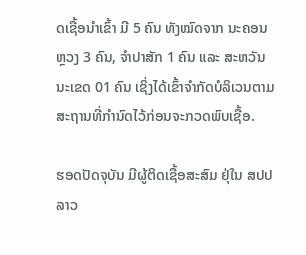ດເຊື້ອນໍາເຂົ້າ ມີ 5 ຄົນ ທັງໝົດຈາກ ນະຄອນຫຼວງ 3 ຄົນ, ຈຳປາສັກ 1 ຄົນ ແລະ ສະຫວັນນະເຂດ 01 ຄົນ ເຊິ່ງໄດ້ເຂົ້າຈຳກັດບໍລິເວນຕາມສະຖານທີ່ກຳນົດໄວ້ກ່ອນຈະກວດພົບເຊື້ອ.

ຮອດປັດຈຸບັນ ມີຜູ້ຕິດເຊື້ອສະສົມ ຢຸ່ໃນ ສປປ ລາວ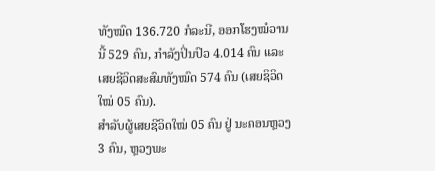ທັງໝົດ 136.720 ກໍລະນີ, ອອກໂຮງໝໍວານນີ້ 529 ຄົນ, ກຳລັງປິ່ນປົວ 4.014 ຄົນ ແລະ ເສຍຊີວິດສະສົມທັງໝົດ 574 ຄົນ (ເສຍຊິວິດໃໝ່ 05 ຄົນ).
ສຳລັບຜູ້ເສຍຊີວິດໃໝ່ 05 ຄົນ ຢູ່ ນະຄອນຫຼວງ 3 ຄົນ, ຫຼວງພະ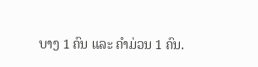ບາງ 1 ຄົນ ແລະ ຄຳມ່ວນ 1 ຄົນ.